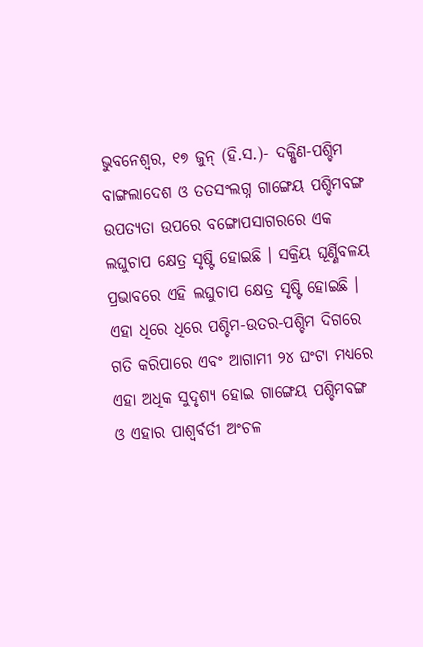ଭୁବନେଶ୍ୱର, ୧୭ ଜୁନ୍ (ହି.ସ.)- ଦକ୍ଷିଣ-ପଶ୍ଚିମ ବାଙ୍ଗଲାଦେଶ ଓ ତତସଂଲଗ୍ନ ଗାଙ୍ଗେୟ ପଶ୍ଚିମବଙ୍ଗ ଉପତ୍ୟତା ଉପରେ ବଙ୍ଗୋପସାଗରରେ ଏକ ଲଘୁଚାପ କ୍ଷେତ୍ର ସୃଷ୍ଟି ହୋଇଛି । ସକ୍ରିୟ ଘୂର୍ଣ୍ଣିବଳୟ ପ୍ରଭାବରେ ଏହି ଲଘୁଚାପ କ୍ଷେତ୍ର ସୃଷ୍ଟି ହୋଇଛି । ଏହା ଧିରେ ଧିରେ ପଶ୍ଚିମ-ଉତର-ପଶ୍ଚିମ ଦିଗରେ ଗତି କରିପାରେ ଏବଂ ଆଗାମୀ ୨୪ ଘଂଟା ମଧ୍ୟରେ ଏହା ଅଧିକ ସୁଦୃଶ୍ୟ ହୋଇ ଗାଙ୍ଗେୟ ପଶ୍ଚିମବଙ୍ଗ ଓ ଏହାର ପାଶ୍ୱର୍ବର୍ତୀ ଅଂଚଳ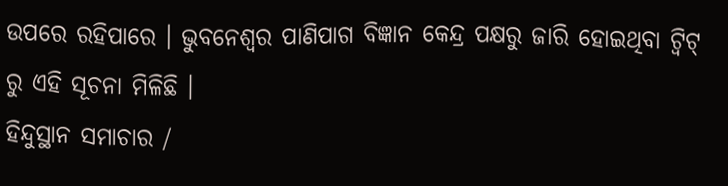ଉପରେ ରହିପାରେ । ଭୁବନେଶ୍ୱର ପାଣିପାଗ ବିଜ୍ଞାନ କେନ୍ଦ୍ର ପକ୍ଷରୁ ଜାରି ହୋଇଥିବା ଟ୍ୱିଟ୍ ରୁ ଏହି ସୂଚନା ମିଳିଛି ।
ହିନ୍ଦୁସ୍ଥାନ ସମାଚାର /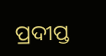ପ୍ରଦୀପ୍ତ